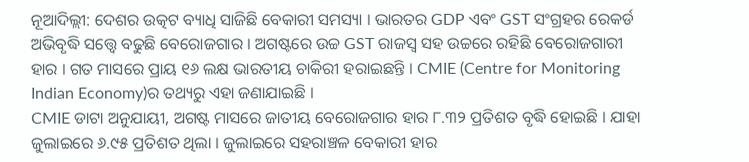ନୂଆଦିଲ୍ଲୀ: ଦେଶର ଉତ୍କଟ ବ୍ୟାଧି ସାଜିଛି ବେକାରୀ ସମସ୍ୟା । ଭାରତର GDP ଏବଂ GST ସଂଗ୍ରହର ରେକର୍ଡ ଅଭିବୃଦ୍ଧି ସତ୍ତ୍ବେ ବଢୁଛି ବେରୋଜଗାର । ଅଗଷ୍ଟରେ ଉଚ୍ଚ GST ରାଜସ୍ବ ସହ ଉଚ୍ଚରେ ରହିଛି ବେରୋଜଗାରୀ ହାର । ଗତ ମାସରେ ପ୍ରାୟ ୧୬ ଲକ୍ଷ ଭାରତୀୟ ଚାକିରୀ ହରାଇଛନ୍ତି । CMIE (Centre for Monitoring Indian Economy)ର ତଥ୍ୟରୁ ଏହା ଜଣାଯାଇଛି ।
CMIE ଡାଟା ଅନୁଯାୟୀ, ଅଗଷ୍ଟ ମାସରେ ଜାତୀୟ ବେରୋଜଗାର ହାର ୮.୩୨ ପ୍ରତିଶତ ବୃଦ୍ଧି ହୋଇଛି । ଯାହା ଜୁଲାଇରେ ୬.୯୫ ପ୍ରତିଶତ ଥିଲା । ଜୁଲାଇରେ ସହରାଞ୍ଚଳ ବେକାରୀ ହାର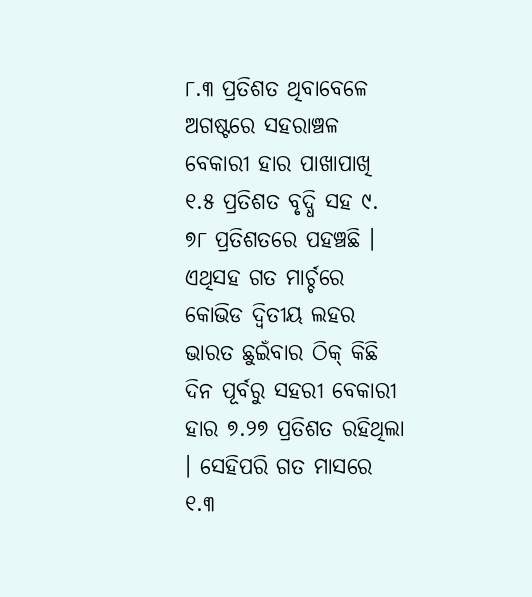୮.୩ ପ୍ରତିଶତ ଥିବାବେଳେ ଅଗଷ୍ଟରେ ସହରାଞ୍ଚଳ ବେକାରୀ ହାର ପାଖାପାଖି ୧.୫ ପ୍ରତିଶତ ବୃଦ୍ଧି ସହ ୯. ୭୮ ପ୍ରତିଶତରେ ପହଞ୍ଚଛି । ଏଥିସହ ଗତ ମାର୍ଚ୍ଚରେ କୋଭିଡ ଦ୍ବିତୀୟ ଲହର ଭାରତ ଛୁଇଁବାର ଠିକ୍ କିଛି ଦିନ ପୂର୍ବରୁ ସହରୀ ବେକାରୀ ହାର ୭.୨୭ ପ୍ରତିଶତ ରହିଥିଲା । ସେହିପରି ଗତ ମାସରେ ୧.୩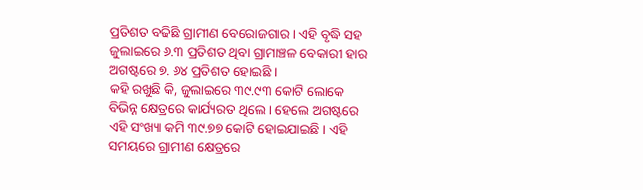ପ୍ରତିଶତ ବଢିଛି ଗ୍ରାମୀଣ ବେରୋଜଗାର । ଏହି ବୃଦ୍ଧି ସହ ଜୁଲାଇରେ ୬.୩ ପ୍ରତିଶତ ଥିବା ଗ୍ରାମାଞ୍ଚଳ ବେକାରୀ ହାର ଅଗଷ୍ଟରେ ୭. ୬୪ ପ୍ରତିଶତ ହୋଇଛି ।
କହି ରଖୁଛି କି, ଜୁଲାଇରେ ୩୯.୯୩ କୋଟି ଲୋକେ ବିଭିନ୍ନ କ୍ଷେତ୍ରରେ କାର୍ଯ୍ୟରତ ଥିଲେ । ହେଲେ ଅଗଷ୍ଟରେ ଏହି ସଂଖ୍ୟା କମି ୩୯.୭୭ କୋଟି ହୋଇଯାଇଛି । ଏହି ସମୟରେ ଗ୍ରାମୀଣ କ୍ଷେତ୍ରରେ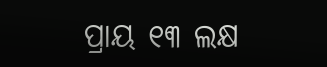ପ୍ରାୟ ୧୩ ଲକ୍ଷ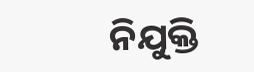ନିଯୁକ୍ତି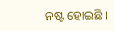ନଷ୍ଟ ହୋଇଛି ।